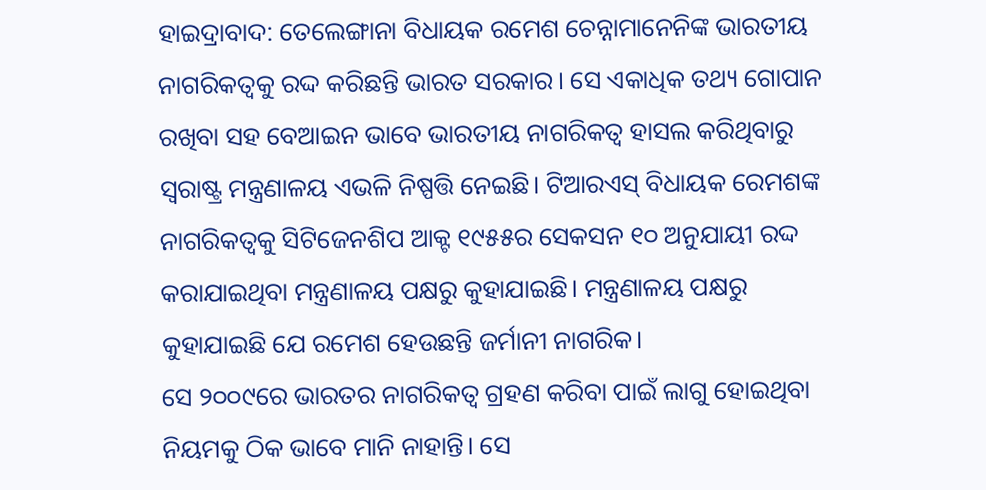ହାଇଦ୍ରାବାଦ: ତେଲେଙ୍ଗାନା ବିଧାୟକ ରମେଶ ଚେନ୍ନାମାନେନିଙ୍କ ଭାରତୀୟ ନାଗରିକତ୍ୱକୁ ରଦ୍ଦ କରିଛନ୍ତି ଭାରତ ସରକାର। ସେ ଏକାଧିକ ତଥ୍ୟ ଗୋପାନ ରଖିବା ସହ ବେଆଇନ ଭାବେ ଭାରତୀୟ ନାଗରିକତ୍ୱ ହାସଲ କରିଥିବାରୁ ସ୍ୱରାଷ୍ଟ୍ର ମନ୍ତ୍ରଣାଳୟ ଏଭଳି ନିଷ୍ପତ୍ତି ନେଇଛି। ଟିଆରଏସ୍ ବିଧାୟକ ରେମଶଙ୍କ ନାଗରିକତ୍ୱକୁ ସିଟିଜେନଶିପ ଆକ୍ଟ ୧୯୫୫ର ସେକସନ ୧୦ ଅନୁଯାୟୀ ରଦ୍ଦ କରାଯାଇଥିବା ମନ୍ତ୍ରଣାଳୟ ପକ୍ଷରୁ କୁହାଯାଇଛି। ମନ୍ତ୍ରଣାଳୟ ପକ୍ଷରୁ କୁହାଯାଇଛି ଯେ ରମେଶ ହେଉଛନ୍ତି ଜର୍ମାନୀ ନାଗରିକ।
ସେ ୨୦୦୯ରେ ଭାରତର ନାଗରିକତ୍ୱ ଗ୍ରହଣ କରିବା ପାଇଁ ଲାଗୁ ହୋଇଥିବା ନିୟମକୁ ଠିକ ଭାବେ ମାନି ନାହାନ୍ତି। ସେ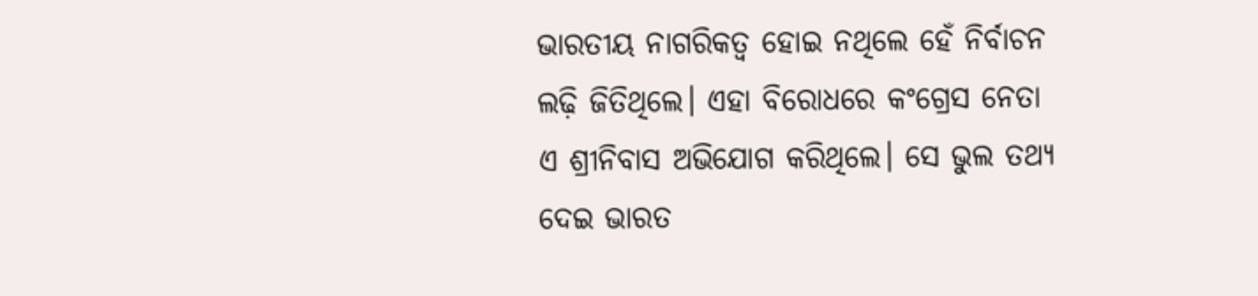ଭାରତୀୟ ନାଗରିକତ୍ୱ ହୋଇ ନଥିଲେ ହେଁ ନିର୍ବାଚନ ଲଢ଼ି ଜିତିଥିଲେ। ଏହା ବିରୋଧରେ କଂଗ୍ରେସ ନେତା ଏ ଶ୍ରୀନିବାସ ଅଭିଯୋଗ କରିଥିଲେ। ସେ ଭୁଲ ତଥ୍ୟ ଦେଇ ଭାରତ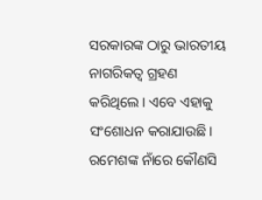ସରକାରଙ୍କ ଠାରୁ ଭାରତୀୟ ନାଗରିକତ୍ୱ ଗ୍ରହଣ କରିଥିଲେ। ଏବେ ଏହାକୁ ସଂଶୋଧନ କରାଯାଉଛି। ରମେଶଙ୍କ ନାଁରେ କୌଣସି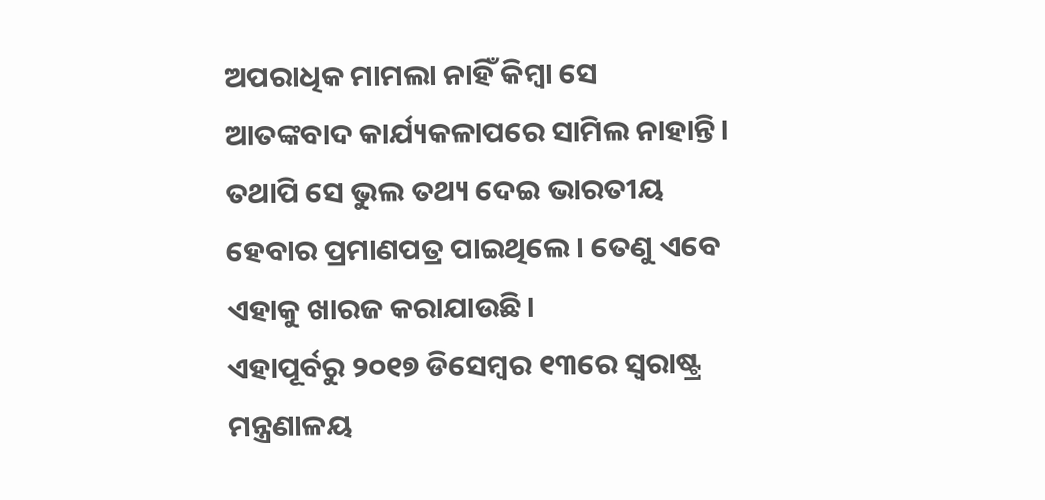ଅପରାଧିକ ମାମଲା ନାହିଁ କିମ୍ବା ସେ ଆତଙ୍କବାଦ କାର୍ଯ୍ୟକଳାପରେ ସାମିଲ ନାହାନ୍ତି। ତଥାପି ସେ ଭୁଲ ତଥ୍ୟ ଦେଇ ଭାରତୀୟ ହେବାର ପ୍ରମାଣପତ୍ର ପାଇଥିଲେ। ତେଣୁ ଏବେ ଏହାକୁ ଖାରଜ କରାଯାଉଛି।
ଏହାପୂର୍ବରୁ ୨୦୧୭ ଡିସେମ୍ବର ୧୩ରେ ସ୍ୱରାଷ୍ଟ୍ର ମନ୍ତ୍ରଣାଳୟ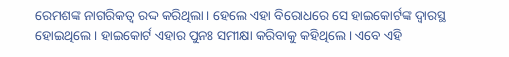ରେମଶଙ୍କ ନାଗରିକତ୍ୱ ରଦ୍ଦ କରିଥିଲା। ହେଲେ ଏହା ବିରୋଧରେ ସେ ହାଇକୋର୍ଟଙ୍କ ଦ୍ୱାରସ୍ଥ ହୋଇଥିଲେ। ହାଇକୋର୍ଟ ଏହାର ପୁନଃ ସମୀକ୍ଷା କରିବାକୁ କହିଥିଲେ। ଏବେ ଏହି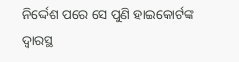ନିର୍ଦ୍ଦେଶ ପରେ ସେ ପୁଣି ହାଇକୋର୍ଟଙ୍କ ଦ୍ୱାରସ୍ଥ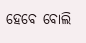ହେବେ ବୋଲି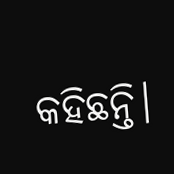କହିଛନ୍ତି।